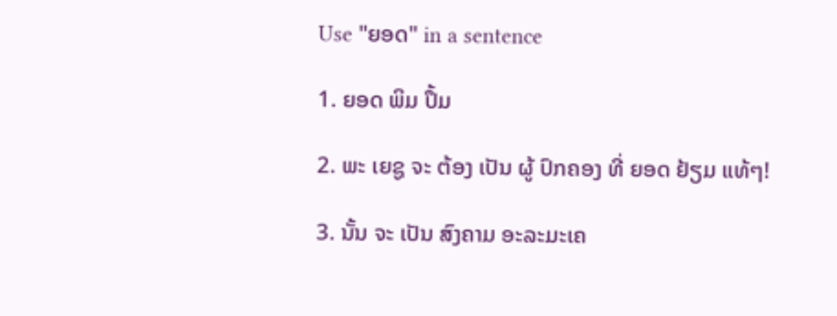Use "ຍອດ" in a sentence

1. ຍອດ ພິມ ປຶ້ມ

2. ພະ ເຍຊູ ຈະ ຕ້ອງ ເປັນ ຜູ້ ປົກຄອງ ທີ່ ຍອດ ຢ້ຽມ ແທ້ໆ!

3. ນັ້ນ ຈະ ເປັນ ສົງຄາມ ອະລະມະເຄ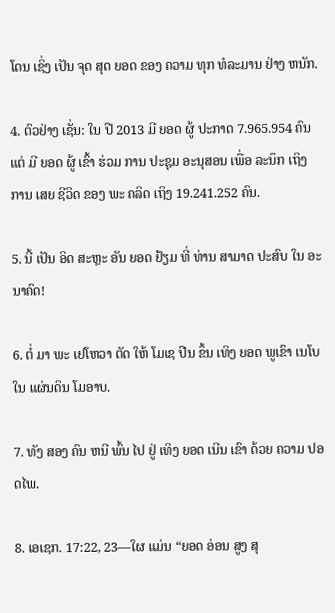ໂດນ ເຊິ່ງ ເປັນ ຈຸດ ສຸດ ຍອດ ຂອງ ຄວາມ ທຸກ ທໍລະມານ ຢ່າງ ຫນັກ.

4. ຕົວຢ່າງ ເຊັ່ນ: ໃນ ປີ 2013 ມີ ຍອດ ຜູ້ ປະກາດ 7.965.954 ຄົນ ແຕ່ ມີ ຍອດ ຜູ້ ເຂົ້າ ຮ່ວມ ການ ປະຊຸມ ອະນຸສອນ ເພື່ອ ລະນຶກ ເຖິງ ການ ເສຍ ຊີວິດ ຂອງ ພະ ຄລິດ ເຖິງ 19.241.252 ຄົນ.

5. ນີ້ ເປັນ ອິດ ສະຫຼະ ອັນ ຍອດ ຢ້ຽມ ທີ່ ທ່ານ ສາມາດ ປະສົບ ໃນ ອະນາຄົດ!

6. ຕໍ່ ມາ ພະ ເຢໂຫວາ ຕັດ ໃຫ້ ໂມເຊ ປີນ ຂຶ້ນ ເທິງ ຍອດ ພູເຂົາ ເນໂບ ໃນ ແຜ່ນດິນ ໂມອາບ.

7. ທັງ ສອງ ຄົນ ຫນີ ພົ້ນ ໄປ ຢູ່ ເທິງ ຍອດ ເນີນ ເຂົາ ດ້ວຍ ຄວາມ ປອດໄພ.

8. ເອເຊກ. 17:22, 23—ໃຜ ແມ່ນ “ຍອດ ອ່ອນ ສູງ ສຸ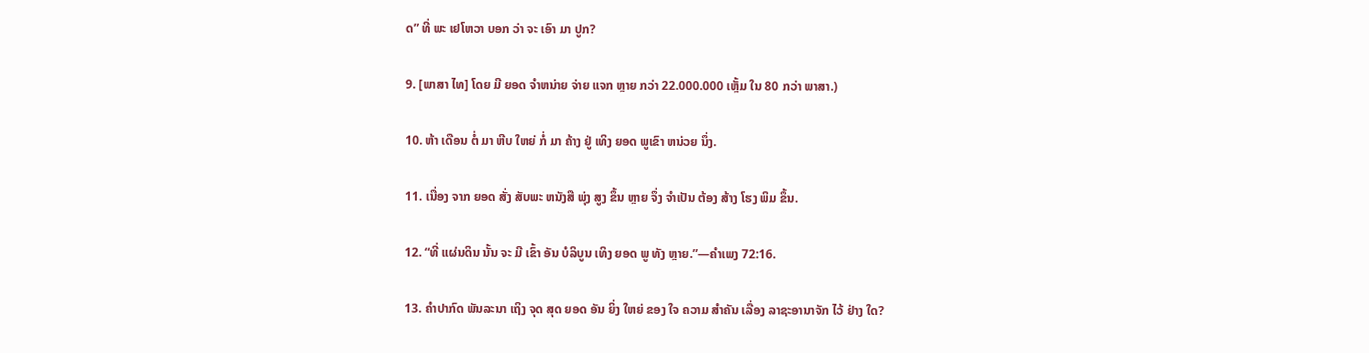ດ” ທີ່ ພະ ເຢໂຫວາ ບອກ ວ່າ ຈະ ເອົາ ມາ ປູກ?

9. [ພາສາ ໄທ] ໂດຍ ມີ ຍອດ ຈໍາຫນ່າຍ ຈ່າຍ ແຈກ ຫຼາຍ ກວ່າ 22.000.000 ເຫຼັ້ມ ໃນ 80 ກວ່າ ພາສາ.)

10. ຫ້າ ເດືອນ ຕໍ່ ມາ ຫີບ ໃຫຍ່ ກໍ່ ມາ ຄ້າງ ຢູ່ ເທິງ ຍອດ ພູເຂົາ ຫນ່ວຍ ນຶ່ງ.

11. ເນື່ອງ ຈາກ ຍອດ ສັ່ງ ສັບພະ ຫນັງສື ພຸ່ງ ສູງ ຂຶ້ນ ຫຼາຍ ຈຶ່ງ ຈໍາເປັນ ຕ້ອງ ສ້າງ ໂຮງ ພິມ ຂຶ້ນ.

12. “ທີ່ ແຜ່ນດິນ ນັ້ນ ຈະ ມີ ເຂົ້າ ອັນ ບໍລິບູນ ເທິງ ຍອດ ພູ ທັງ ຫຼາຍ.”—ຄໍາເພງ 72:16.

13. ຄໍາປາກົດ ພັນລະນາ ເຖິງ ຈຸດ ສຸດ ຍອດ ອັນ ຍິ່ງ ໃຫຍ່ ຂອງ ໃຈ ຄວາມ ສໍາຄັນ ເລື່ອງ ລາຊະອານາຈັກ ໄວ້ ຢ່າງ ໃດ?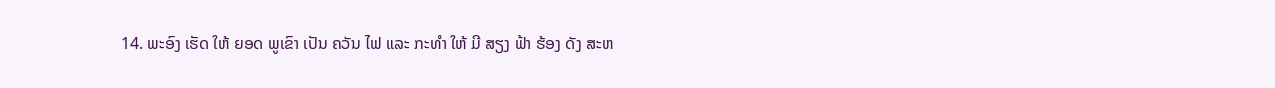14. ພະອົງ ເຮັດ ໃຫ້ ຍອດ ພູເຂົາ ເປັນ ຄວັນ ໄຟ ແລະ ກະທໍາ ໃຫ້ ມີ ສຽງ ຟ້າ ຮ້ອງ ດັງ ສະຫ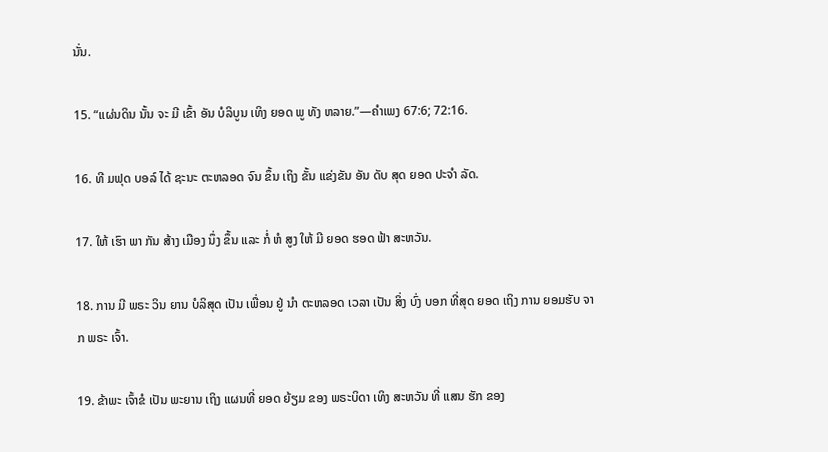ນັ່ນ.

15. “ແຜ່ນດິນ ນັ້ນ ຈະ ມີ ເຂົ້າ ອັນ ບໍລິບູນ ເທິງ ຍອດ ພູ ທັງ ຫລາຍ.”—ຄໍາເພງ 67:6; 72:16.

16. ທີ ມຟຸດ ບອລ໌ ໄດ້ ຊະນະ ຕະຫລອດ ຈົນ ຂຶ້ນ ເຖິງ ຂັ້ນ ແຂ່ງຂັນ ອັນ ດັບ ສຸດ ຍອດ ປະຈໍາ ລັດ.

17. ໃຫ້ ເຮົາ ພາ ກັນ ສ້າງ ເມືອງ ນຶ່ງ ຂຶ້ນ ແລະ ກໍ່ ຫໍ ສູງ ໃຫ້ ມີ ຍອດ ຮອດ ຟ້າ ສະຫວັນ.

18. ການ ມີ ພຣະ ວິນ ຍານ ບໍລິສຸດ ເປັນ ເພື່ອນ ຢູ່ ນໍາ ຕະຫລອດ ເວລາ ເປັນ ສິ່ງ ບົ່ງ ບອກ ທີ່ສຸດ ຍອດ ເຖິງ ການ ຍອມຮັບ ຈາກ ພຣະ ເຈົ້າ.

19. ຂ້າພະ ເຈົ້າຂໍ ເປັນ ພະຍານ ເຖິງ ແຜນທີ່ ຍອດ ຍ້ຽມ ຂອງ ພຣະບິດາ ເທິງ ສະຫວັນ ທີ່ ແສນ ຮັກ ຂອງ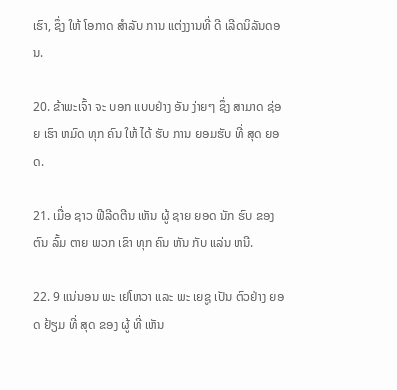ເຮົາ, ຊຶ່ງ ໃຫ້ ໂອກາດ ສໍາລັບ ການ ແຕ່ງງານທີ່ ດີ ເລີດນິລັນດອນ.

20. ຂ້າພະເຈົ້າ ຈະ ບອກ ແບບຢ່າງ ອັນ ງ່າຍໆ ຊຶ່ງ ສາມາດ ຊ່ອຍ ເຮົາ ຫມົດ ທຸກ ຄົນ ໃຫ້ ໄດ້ ຮັບ ການ ຍອມຮັບ ທີ່ ສຸດ ຍອດ.

21. ເມື່ອ ຊາວ ຟີລີດຕີນ ເຫັນ ຜູ້ ຊາຍ ຍອດ ນັກ ຮົບ ຂອງ ຕົນ ລົ້ມ ຕາຍ ພວກ ເຂົາ ທຸກ ຄົນ ຫັນ ກັບ ແລ່ນ ຫນີ.

22. 9 ແນ່ນອນ ພະ ເຢໂຫວາ ແລະ ພະ ເຍຊູ ເປັນ ຕົວຢ່າງ ຍອດ ຢ້ຽມ ທີ່ ສຸດ ຂອງ ຜູ້ ທີ່ ເຫັນ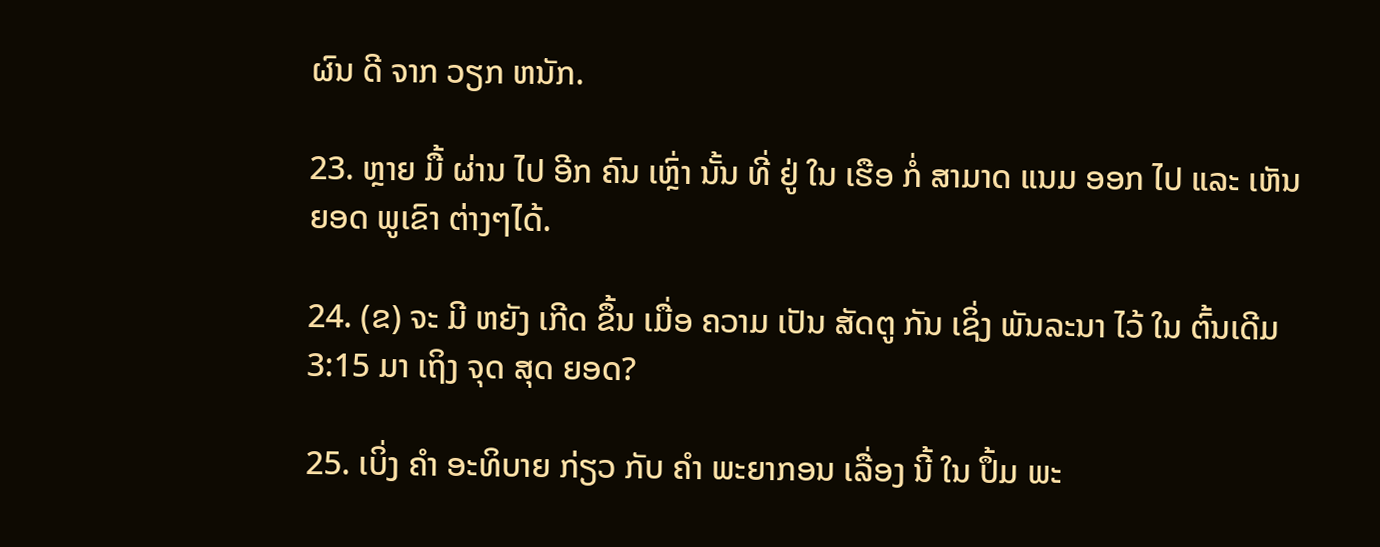ຜົນ ດີ ຈາກ ວຽກ ຫນັກ.

23. ຫຼາຍ ມື້ ຜ່ານ ໄປ ອີກ ຄົນ ເຫຼົ່າ ນັ້ນ ທີ່ ຢູ່ ໃນ ເຮືອ ກໍ່ ສາມາດ ແນມ ອອກ ໄປ ແລະ ເຫັນ ຍອດ ພູເຂົາ ຕ່າງໆໄດ້.

24. (ຂ) ຈະ ມີ ຫຍັງ ເກີດ ຂຶ້ນ ເມື່ອ ຄວາມ ເປັນ ສັດຕູ ກັນ ເຊິ່ງ ພັນລະນາ ໄວ້ ໃນ ຕົ້ນເດີມ 3:15 ມາ ເຖິງ ຈຸດ ສຸດ ຍອດ?

25. ເບິ່ງ ຄໍາ ອະທິບາຍ ກ່ຽວ ກັບ ຄໍາ ພະຍາກອນ ເລື່ອງ ນີ້ ໃນ ປຶ້ມ ພະ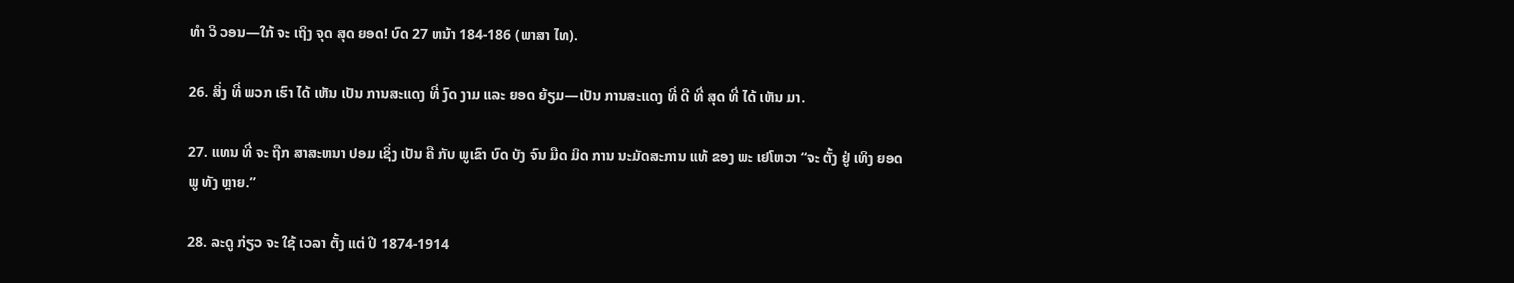ທໍາ ວິ ວອນ—ໃກ້ ຈະ ເຖິງ ຈຸດ ສຸດ ຍອດ! ບົດ 27 ຫນ້າ 184-186 (ພາສາ ໄທ).

26. ສິ່ງ ທີ່ ພວກ ເຮົາ ໄດ້ ເຫັນ ເປັນ ການສະແດງ ທີ່ ງົດ ງາມ ແລະ ຍອດ ຍ້ຽມ—ເປັນ ການສະແດງ ທີ່ ດີ ທີ່ ສຸດ ທີ່ ໄດ້ ເຫັນ ມາ.

27. ແທນ ທີ່ ຈະ ຖືກ ສາສະຫນາ ປອມ ເຊິ່ງ ເປັນ ຄື ກັບ ພູເຂົາ ບົດ ບັງ ຈົນ ມືດ ມິດ ການ ນະມັດສະການ ແທ້ ຂອງ ພະ ເຢໂຫວາ “ຈະ ຕັ້ງ ຢູ່ ເທິງ ຍອດ ພູ ທັງ ຫຼາຍ.”

28. ລະດູ ກ່ຽວ ຈະ ໃຊ້ ເວລາ ຕັ້ງ ແຕ່ ປີ 1874-1914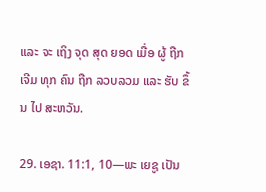ແລະ ຈະ ເຖິງ ຈຸດ ສຸດ ຍອດ ເມື່ອ ຜູ້ ຖືກ ເຈີມ ທຸກ ຄົນ ຖືກ ລວບລວມ ແລະ ຮັບ ຂຶ້ນ ໄປ ສະຫວັນ.

29. ເອຊາ. 11:1, 10—ພະ ເຍຊູ ເປັນ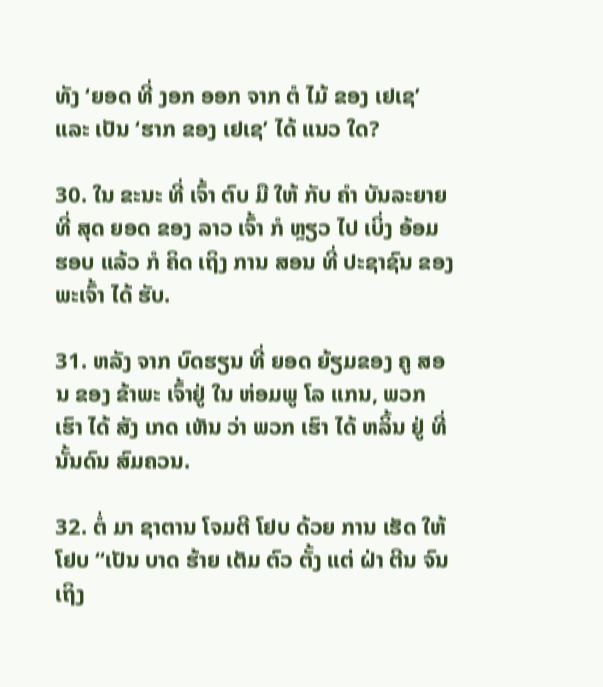ທັງ ‘ຍອດ ທີ່ ງອກ ອອກ ຈາກ ຕໍ ໄມ້ ຂອງ ເຢເຊ’ ແລະ ເປັນ ‘ຮາກ ຂອງ ເຢເຊ’ ໄດ້ ແນວ ໃດ?

30. ໃນ ຂະນະ ທີ່ ເຈົ້າ ຕົບ ມື ໃຫ້ ກັບ ຄໍາ ບັນລະຍາຍ ທີ່ ສຸດ ຍອດ ຂອງ ລາວ ເຈົ້າ ກໍ ຫຼຽວ ໄປ ເບິ່ງ ອ້ອມ ຮອບ ແລ້ວ ກໍ ຄິດ ເຖິງ ການ ສອນ ທີ່ ປະຊາຊົນ ຂອງ ພະເຈົ້າ ໄດ້ ຮັບ.

31. ຫລັງ ຈາກ ບົດຮຽນ ທີ່ ຍອດ ຍ້ຽມຂອງ ຄູ ສອນ ຂອງ ຂ້າພະ ເຈົ້າຢູ່ ໃນ ຫ່ອມພູ ໂລ ແກນ, ພວກ ເຮົາ ໄດ້ ສັງ ເກດ ເຫັນ ວ່າ ພວກ ເຮົາ ໄດ້ ຫລິ້ນ ຢູ່ ທີ່ ນັ້ນດົນ ສົມຄວນ.

32. ຕໍ່ ມາ ຊາຕານ ໂຈມຕີ ໂຢບ ດ້ວຍ ການ ເຮັດ ໃຫ້ ໂຢບ “ເປັນ ບາດ ຮ້າຍ ເຕັມ ຕົວ ຕັ້ງ ແຕ່ ຝ່າ ຕີນ ຈົນ ເຖິງ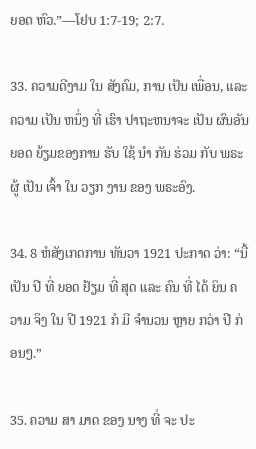ຍອດ ຫົວ.”—ໂຢບ 1:7-19; 2:7.

33. ຄວາມດີງາມ ໃນ ສັງຄົມ, ການ ເປັນ ເພື່ອນ, ແລະ ຄວາມ ເປັນ ຫນຶ່ງ ທີ່ ເຮົາ ປາຖະຫນາຈະ ເປັນ ຜົນອັນ ຍອດ ຍ້ຽມຂອງການ ຮັບ ໃຊ້ ນໍາ ກັນ ຮ່ວມ ກັບ ພຣະຜູ້ ເປັນ ເຈົ້າ ໃນ ວຽກ ງານ ຂອງ ພຣະອົງ.

34. 8 ຫໍສັງເກດການ ທັນວາ 1921 ປະກາດ ວ່າ: “ນີ້ ເປັນ ປີ ທີ່ ຍອດ ຢ້ຽມ ທີ່ ສຸດ ແລະ ຄົນ ທີ່ ໄດ້ ຍິນ ຄວາມ ຈິງ ໃນ ປີ 1921 ກໍ ມີ ຈໍານວນ ຫຼາຍ ກວ່າ ປີ ກ່ອນໆ.”

35. ຄວາມ ສາ ມາດ ຂອງ ນາງ ທີ່ ຈະ ປະ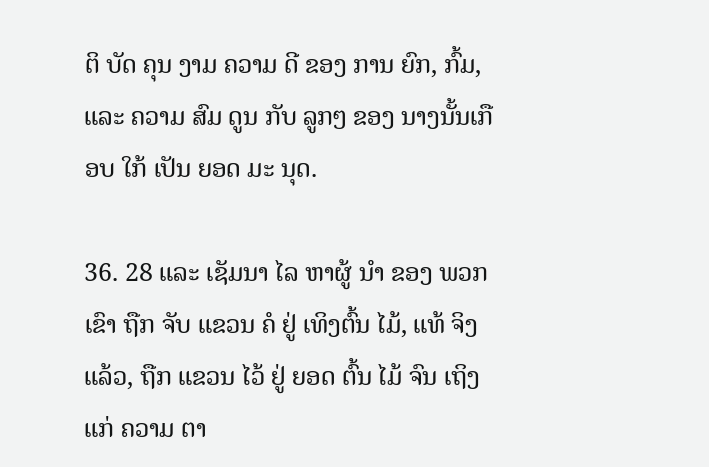ຕິ ບັດ ຄຸນ ງາມ ຄວາມ ດີ ຂອງ ການ ຍົກ, ກົ້ມ, ແລະ ຄວາມ ສົມ ດູນ ກັບ ລູກໆ ຂອງ ນາງນັ້ນເກືອບ ໃກ້ ເປັນ ຍອດ ມະ ນຸດ.

36. 28 ແລະ ເຊັມນາ ໄລ ຫາຜູ້ ນໍາ ຂອງ ພວກ ເຂົາ ຖືກ ຈັບ ແຂວນ ຄໍ ຢູ່ ເທິງຕົ້ນ ໄມ້, ແທ້ ຈິງ ແລ້ວ, ຖືກ ແຂວນ ໄວ້ ຢູ່ ຍອດ ຕົ້ນ ໄມ້ ຈົນ ເຖິງ ແກ່ ຄວາມ ຕາ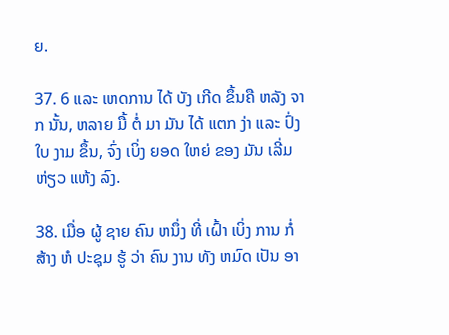ຍ.

37. 6 ແລະ ເຫດການ ໄດ້ ບັງ ເກີດ ຂຶ້ນຄື ຫລັງ ຈາກ ນັ້ນ, ຫລາຍ ມື້ ຕໍ່ ມາ ມັນ ໄດ້ ແຕກ ງ່າ ແລະ ປົ່ງ ໃບ ງາມ ຂຶ້ນ, ຈົ່ງ ເບິ່ງ ຍອດ ໃຫຍ່ ຂອງ ມັນ ເລີ່ມ ຫ່ຽວ ແຫ້ງ ລົງ.

38. ເມື່ອ ຜູ້ ຊາຍ ຄົນ ຫນຶ່ງ ທີ່ ເຝົ້າ ເບິ່ງ ການ ກໍ່ ສ້າງ ຫໍ ປະຊຸມ ຮູ້ ວ່າ ຄົນ ງານ ທັງ ຫມົດ ເປັນ ອາ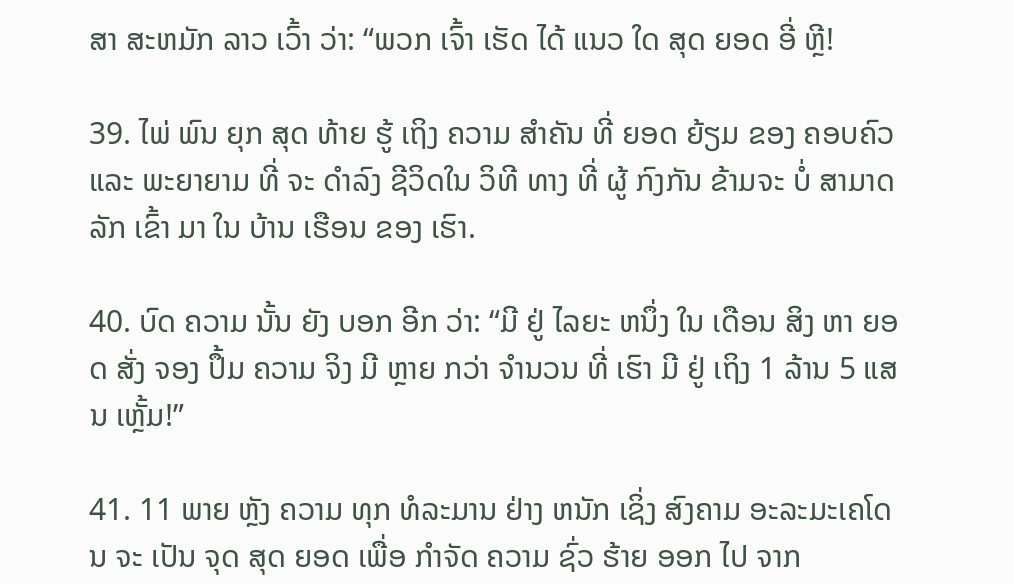ສາ ສະຫມັກ ລາວ ເວົ້າ ວ່າ: “ພວກ ເຈົ້າ ເຮັດ ໄດ້ ແນວ ໃດ ສຸດ ຍອດ ອີ່ ຫຼີ!

39. ໄພ່ ພົນ ຍຸກ ສຸດ ທ້າຍ ຮູ້ ເຖິງ ຄວາມ ສໍາຄັນ ທີ່ ຍອດ ຍ້ຽມ ຂອງ ຄອບຄົວ ແລະ ພະຍາຍາມ ທີ່ ຈະ ດໍາລົງ ຊີວິດໃນ ວິທີ ທາງ ທີ່ ຜູ້ ກົງກັນ ຂ້າມຈະ ບໍ່ ສາມາດ ລັກ ເຂົ້າ ມາ ໃນ ບ້ານ ເຮືອນ ຂອງ ເຮົາ.

40. ບົດ ຄວາມ ນັ້ນ ຍັງ ບອກ ອີກ ວ່າ: “ມີ ຢູ່ ໄລຍະ ຫນຶ່ງ ໃນ ເດືອນ ສິງ ຫາ ຍອດ ສັ່ງ ຈອງ ປຶ້ມ ຄວາມ ຈິງ ມີ ຫຼາຍ ກວ່າ ຈໍານວນ ທີ່ ເຮົາ ມີ ຢູ່ ເຖິງ 1 ລ້ານ 5 ແສນ ເຫຼັ້ມ!”

41. 11 ພາຍ ຫຼັງ ຄວາມ ທຸກ ທໍລະມານ ຢ່າງ ຫນັກ ເຊິ່ງ ສົງຄາມ ອະລະມະເຄໂດນ ຈະ ເປັນ ຈຸດ ສຸດ ຍອດ ເພື່ອ ກໍາຈັດ ຄວາມ ຊົ່ວ ຮ້າຍ ອອກ ໄປ ຈາກ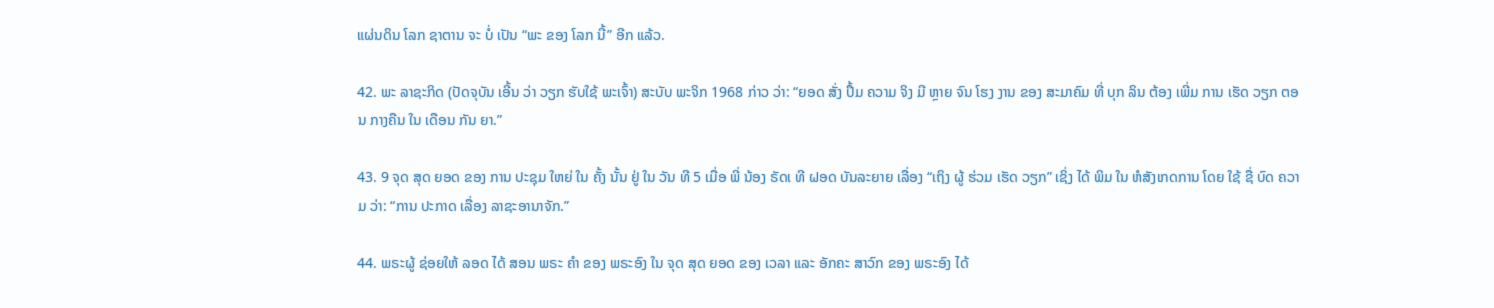ແຜ່ນດິນ ໂລກ ຊາຕານ ຈະ ບໍ່ ເປັນ “ພະ ຂອງ ໂລກ ນີ້” ອີກ ແລ້ວ.

42. ພະ ລາຊະກິດ (ປັດຈຸບັນ ເອີ້ນ ວ່າ ວຽກ ຮັບໃຊ້ ພະເຈົ້າ) ສະບັບ ພະຈິກ 1968 ກ່າວ ວ່າ: “ຍອດ ສັ່ງ ປຶ້ມ ຄວາມ ຈິງ ມີ ຫຼາຍ ຈົນ ໂຮງ ງານ ຂອງ ສະມາຄົມ ທີ່ ບຸກ ລິນ ຕ້ອງ ເພີ່ມ ການ ເຮັດ ວຽກ ຕອນ ກາງຄືນ ໃນ ເດືອນ ກັນ ຍາ.”

43. 9 ຈຸດ ສຸດ ຍອດ ຂອງ ການ ປະຊຸມ ໃຫຍ່ ໃນ ຄັ້ງ ນັ້ນ ຢູ່ ໃນ ວັນ ທີ 5 ເມື່ອ ພີ່ ນ້ອງ ຣັດເ ທີ ຝອດ ບັນລະຍາຍ ເລື່ອງ “ເຖິງ ຜູ້ ຮ່ວມ ເຮັດ ວຽກ” ເຊິ່ງ ໄດ້ ພິມ ໃນ ຫໍສັງເກດການ ໂດຍ ໃຊ້ ຊື່ ບົດ ຄວາມ ວ່າ: “ການ ປະກາດ ເລື່ອງ ລາຊະອານາຈັກ.”

44. ພຣະຜູ້ ຊ່ອຍໃຫ້ ລອດ ໄດ້ ສອນ ພຣະ ຄໍາ ຂອງ ພຣະອົງ ໃນ ຈຸດ ສຸດ ຍອດ ຂອງ ເວລາ ແລະ ອັກຄະ ສາວົກ ຂອງ ພຣະອົງ ໄດ້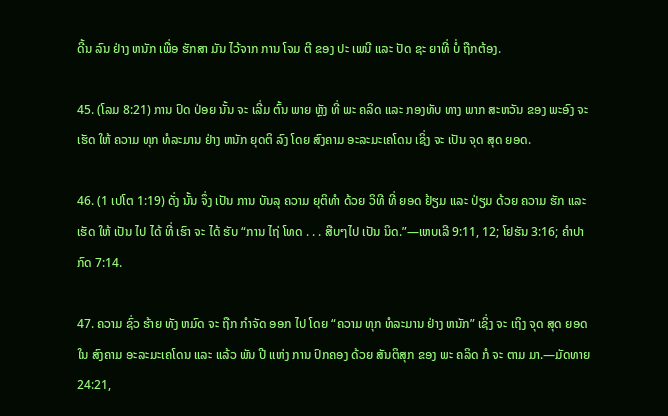ດີ້ນ ລົນ ຢ່າງ ຫນັກ ເພື່ອ ຮັກສາ ມັນ ໄວ້ຈາກ ການ ໂຈມ ຕີ ຂອງ ປະ ເພນີ ແລະ ປັດ ຊະ ຍາທີ່ ບໍ່ ຖືກຕ້ອງ.

45. (ໂລມ 8:21) ການ ປົດ ປ່ອຍ ນັ້ນ ຈະ ເລີ່ມ ຕົ້ນ ພາຍ ຫຼັງ ທີ່ ພະ ຄລິດ ແລະ ກອງທັບ ທາງ ພາກ ສະຫວັນ ຂອງ ພະອົງ ຈະ ເຮັດ ໃຫ້ ຄວາມ ທຸກ ທໍລະມານ ຢ່າງ ຫນັກ ຍຸດຕິ ລົງ ໂດຍ ສົງຄາມ ອະລະມະເຄໂດນ ເຊິ່ງ ຈະ ເປັນ ຈຸດ ສຸດ ຍອດ.

46. (1 ເປໂຕ 1:19) ດັ່ງ ນັ້ນ ຈຶ່ງ ເປັນ ການ ບັນລຸ ຄວາມ ຍຸຕິທໍາ ດ້ວຍ ວິທີ ທີ່ ຍອດ ຢ້ຽມ ແລະ ປ່ຽມ ດ້ວຍ ຄວາມ ຮັກ ແລະ ເຮັດ ໃຫ້ ເປັນ ໄປ ໄດ້ ທີ່ ເຮົາ ຈະ ໄດ້ ຮັບ “ການ ໄຖ່ ໂທດ . . . ສືບໆໄປ ເປັນ ນິດ.”—ເຫບເລີ 9:11, 12; ໂຢຮັນ 3:16; ຄໍາປາກົດ 7:14.

47. ຄວາມ ຊົ່ວ ຮ້າຍ ທັງ ຫມົດ ຈະ ຖືກ ກໍາຈັດ ອອກ ໄປ ໂດຍ “ຄວາມ ທຸກ ທໍລະມານ ຢ່າງ ຫນັກ” ເຊິ່ງ ຈະ ເຖິງ ຈຸດ ສຸດ ຍອດ ໃນ ສົງຄາມ ອະລະມະເຄໂດນ ແລະ ແລ້ວ ພັນ ປີ ແຫ່ງ ການ ປົກຄອງ ດ້ວຍ ສັນຕິສຸກ ຂອງ ພະ ຄລິດ ກໍ ຈະ ຕາມ ມາ.—ມັດທາຍ 24:21,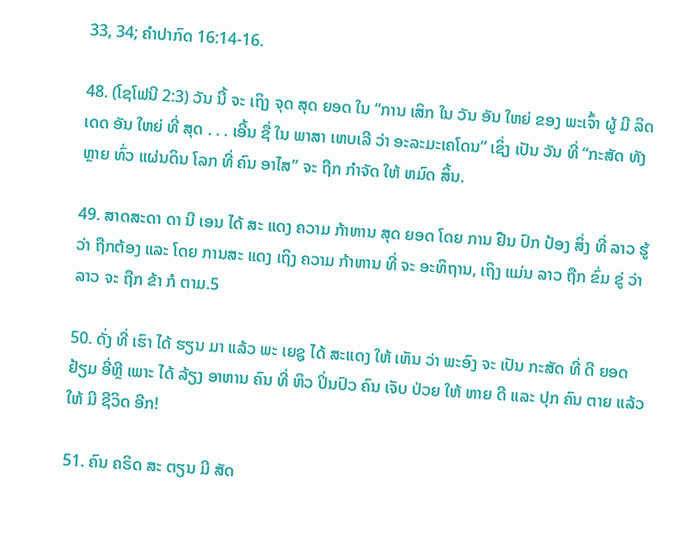33, 34; ຄໍາປາກົດ 16:14-16.

48. (ໂຊໂຟນີ 2:3) ວັນ ນີ້ ຈະ ເຖິງ ຈຸດ ສຸດ ຍອດ ໃນ “ການ ເສິກ ໃນ ວັນ ອັນ ໃຫຍ່ ຂອງ ພະເຈົ້າ ຜູ້ ມີ ລິດເດດ ອັນ ໃຫຍ່ ທີ່ ສຸດ . . . ເອີ້ນ ຊື່ ໃນ ພາສາ ເຫບເລີ ວ່າ ອະລະມະເຄໂດນ” ເຊິ່ງ ເປັນ ວັນ ທີ່ “ກະສັດ ທັງ ຫຼາຍ ທົ່ວ ແຜ່ນດິນ ໂລກ ທີ່ ຄົນ ອາໄສ” ຈະ ຖືກ ກໍາຈັດ ໃຫ້ ຫມົດ ສິ້ນ.

49. ສາດສະດາ ດາ ນີ ເອນ ໄດ້ ສະ ແດງ ຄວາມ ກ້າຫານ ສຸດ ຍອດ ໂດຍ ການ ຢືນ ປົກ ປ້ອງ ສິ່ງ ທີ່ ລາວ ຮູ້ ວ່າ ຖືກຕ້ອງ ແລະ ໂດຍ ການສະ ແດງ ເຖິງ ຄວາມ ກ້າຫານ ທີ່ ຈະ ອະທິຖານ, ເຖິງ ແມ່ນ ລາວ ຖືກ ຂົ່ມ ຂູ່ ວ່າ ລາວ ຈະ ຖືກ ຂ້າ ກໍ ຕາມ.5

50. ດັ່ງ ທີ່ ເຮົາ ໄດ້ ຮຽນ ມາ ແລ້ວ ພະ ເຍຊູ ໄດ້ ສະແດງ ໃຫ້ ເຫັນ ວ່າ ພະອົງ ຈະ ເປັນ ກະສັດ ທີ່ ດີ ຍອດ ຢ້ຽມ ອີ່ຫຼີ ເພາະ ໄດ້ ລ້ຽງ ອາຫານ ຄົນ ທີ່ ຫິວ ປິ່ນປົວ ຄົນ ເຈັບ ປ່ວຍ ໃຫ້ ຫາຍ ດີ ແລະ ປຸກ ຄົນ ຕາຍ ແລ້ວ ໃຫ້ ມີ ຊີວິດ ອີກ!

51. ຄົນ ຄຣິດ ສະ ຕຽນ ມີ ສັດ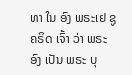ທາ ໃນ ອົງ ພຣະເຢ ຊູ ຄຣິດ ເຈົ້າ ວ່າ ພຣະ ອົງ ເປັນ ພຣະ ບຸ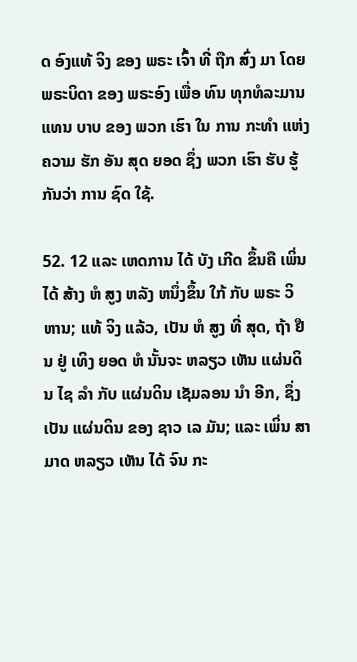ດ ອົງແທ້ ຈິງ ຂອງ ພຣະ ເຈົ້າ ທີ່ ຖືກ ສົ່ງ ມາ ໂດຍ ພຣະບິດາ ຂອງ ພຣະອົງ ເພື່ອ ທົນ ທຸກທໍລະມານ ແທນ ບາບ ຂອງ ພວກ ເຮົາ ໃນ ການ ກະທໍາ ແຫ່ງ ຄວາມ ຮັກ ອັນ ສຸດ ຍອດ ຊຶ່ງ ພວກ ເຮົາ ຮັບ ຮູ້ ກັນວ່າ ການ ຊົດ ໃຊ້.

52. 12 ແລະ ເຫດການ ໄດ້ ບັງ ເກີດ ຂຶ້ນຄື ເພິ່ນ ໄດ້ ສ້າງ ຫໍ ສູງ ຫລັງ ຫນຶ່ງຂຶ້ນ ໃກ້ ກັບ ພຣະ ວິຫານ; ແທ້ ຈິງ ແລ້ວ, ເປັນ ຫໍ ສູງ ທີ່ ສຸດ, ຖ້າ ຢືນ ຢູ່ ເທິງ ຍອດ ຫໍ ນັ້ນຈະ ຫລຽວ ເຫັນ ແຜ່ນດິນ ໄຊ ລໍາ ກັບ ແຜ່ນດິນ ເຊັມລອນ ນໍາ ອີກ, ຊຶ່ງ ເປັນ ແຜ່ນດິນ ຂອງ ຊາວ ເລ ມັນ; ແລະ ເພິ່ນ ສາມາດ ຫລຽວ ເຫັນ ໄດ້ ຈົນ ກະ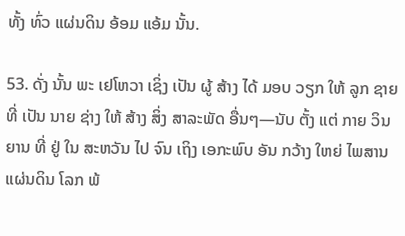ທັ້ງ ທົ່ວ ແຜ່ນດິນ ອ້ອມ ແອ້ມ ນັ້ນ.

53. ດັ່ງ ນັ້ນ ພະ ເຢໂຫວາ ເຊິ່ງ ເປັນ ຜູ້ ສ້າງ ໄດ້ ມອບ ວຽກ ໃຫ້ ລູກ ຊາຍ ທີ່ ເປັນ ນາຍ ຊ່າງ ໃຫ້ ສ້າງ ສິ່ງ ສາລະພັດ ອື່ນໆ—ນັບ ຕັ້ງ ແຕ່ ກາຍ ວິນຍານ ທີ່ ຢູ່ ໃນ ສະຫວັນ ໄປ ຈົນ ເຖິງ ເອກະພົບ ອັນ ກວ້າງ ໃຫຍ່ ໄພສານ ແຜ່ນດິນ ໂລກ ພ້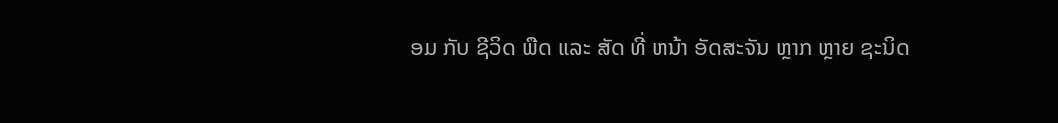ອມ ກັບ ຊີວິດ ພືດ ແລະ ສັດ ທີ່ ຫນ້າ ອັດສະຈັນ ຫຼາກ ຫຼາຍ ຊະນິດ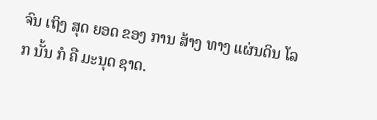ຈົນ ເຖິງ ສຸດ ຍອດ ຂອງ ການ ສ້າງ ທາງ ແຜ່ນດິນ ໂລກ ນັ້ນ ກໍ ຄື ມະນຸດ ຊາດ.